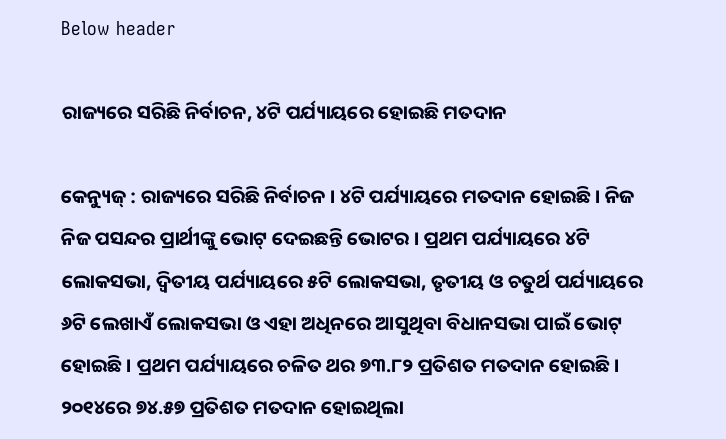Below header

ରାଜ୍ୟରେ ସରିଛି ନିର୍ବାଚନ, ୪ଟି ପର୍ଯ୍ୟାୟରେ ହୋଇଛି ମତଦାନ

କେନ୍ୟୁଜ୍ : ରାଜ୍ୟରେ ସରିଛି ନିର୍ବାଚନ । ୪ଟି ପର୍ଯ୍ୟାୟରେ ମତଦାନ ହୋଇଛି । ନିଜ ନିଜ ପସନ୍ଦର ପ୍ରାର୍ଥୀଙ୍କୁ ଭୋଟ୍‌ ଦେଇଛନ୍ତି ଭୋଟର । ପ୍ରଥମ ପର୍ଯ୍ୟାୟରେ ୪ଟି ଲୋକସଭା, ଦ୍ୱିତୀୟ ପର୍ଯ୍ୟାୟରେ ୫ଟି ଲୋକସଭା, ତୃତୀୟ ଓ ଚତୁର୍ଥ ପର୍ଯ୍ୟାୟରେ ୬ଟି ଲେଖାଏଁ ଲୋକସଭା ଓ ଏହା ଅଧିନରେ ଆସୁଥିବା ବିଧାନସଭା ପାଇଁ ଭୋଟ୍‌ ହୋଇଛି । ପ୍ରଥମ ପର୍ଯ୍ୟାୟରେ ଚଳିତ ଥର ୭୩.୮୨ ପ୍ରତିଶତ ମତଦାନ ହୋଇଛି । ୨୦୧୪ରେ ୭୪.୫୭ ପ୍ରତିଶତ ମତଦାନ ହୋଇଥିଲା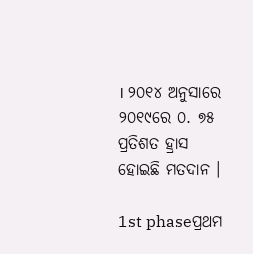। ୨୦୧୪ ଅନୁସାରେ ୨୦୧୯ରେ ୦. ୭୫ ପ୍ରତିଶତ ହ୍ରାସ ହୋଇଛି ମତଦାନ ।

1st phaseପ୍ରଥମ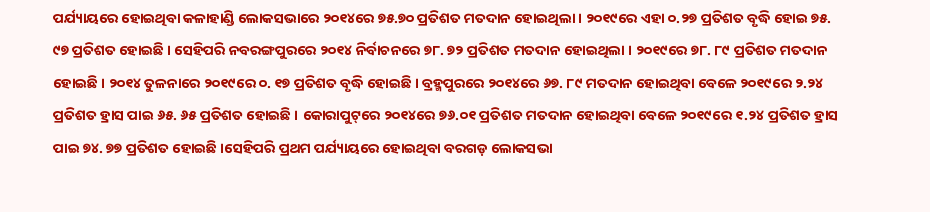ପର୍ଯ୍ୟାୟରେ ହୋଇଥିବା କଳାହାଣ୍ଡି ଲୋକସଭାରେ ୨୦୧୪ରେ ୭୫.୭୦ ପ୍ରତିଶତ ମତଦାନ ହୋଇଥିଲା । ୨୦୧୯ରେ ଏହା ୦.୨୭ ପ୍ରତିଶତ ବୃଦ୍ଧି ହୋଇ ୭୫. ୯୭ ପ୍ରତିଶତ ହୋଇଛି । ସେହିପରି ନବରଙ୍ଗପୁରରେ ୨୦୧୪ ନିର୍ବାଚନରେ ୭୮. ୭୨ ପ୍ରତିଶତ ମତଦାନ ହୋଇଥିଲା । ୨୦୧୯ରେ ୭୮. ୮୯ ପ୍ରତିଶତ ମତଦାନ ହୋଇଛି । ୨୦୧୪ ତୁଳନାରେ ୨୦୧୯ରେ ୦. ୧୭ ପ୍ରତିଶତ ବୃଦ୍ଧି ହୋଇଛି । ବ୍ରହ୍ମପୁରରେ ୨୦୧୪ରେ ୬୭. ୮୯ ମତଦାନ ହୋଇଥିବା ବେଳେ ୨୦୧୯ରେ ୨.୨୪ ପ୍ରତିଶତ ହ୍ରାସ ପାଇ ୬୫. ୬୫ ପ୍ରତିଶତ ହୋଇଛି । କୋରାପୁଟ୍‌ରେ ୨୦୧୪ରେ ୭୬.୦୧ ପ୍ରତିଶତ ମତଦାନ ହୋଇଥିବା ବେଳେ ୨୦୧୯ରେ ୧.୨୪ ପ୍ରତିଶତ ହ୍ରାସ ପାଇ ୭୪. ୭୭ ପ୍ରତିଶତ ହୋଇଛି ।ସେହିପରି ପ୍ରଥମ ପର୍ଯ୍ୟାୟରେ ହୋଇଥିବା ବରଗଡ଼ ଲୋକସଭା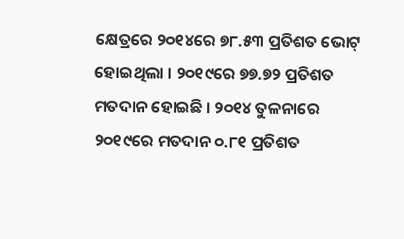କ୍ଷେତ୍ରରେ ୨୦୧୪ରେ ୭୮.୫୩ ପ୍ରତିଶତ ଭୋଟ୍‌ ହୋଇଥିଲା । ୨୦୧୯ରେ ୭୭.୭୨ ପ୍ରତିଶତ ମତଦାନ ହୋଇଛି । ୨୦୧୪ ତୁଳନାରେ ୨୦୧୯ରେ ମତଦାନ ୦.୮୧ ପ୍ରତିଶତ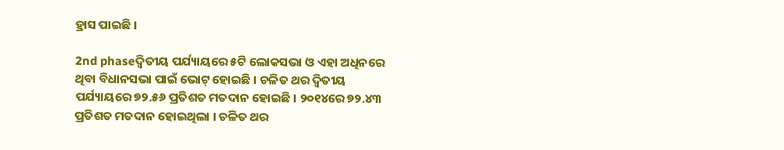ହ୍ରାସ ପାଇଛି ।

2nd phaseଦ୍ୱିତୀୟ ପର୍ଯ୍ୟାୟରେ ୫ଟି ଲୋକସଭା ଓ ଏହା ଅଧିନରେ ଥିବା ବିଧାନସଭା ପାଇଁ ଭୋଟ୍‌ ହୋଇଛି । ଚଳିତ ଥର ଦ୍ୱିତୀୟ ପର୍ଯ୍ୟାୟରେ ୭୨.୫୬ ପ୍ରତିଶତ ମତଦାନ ହୋଇଛି । ୨୦୧୪ରେ ୭୨.୪୩ ପ୍ରତିଶତ ମତଦାନ ହୋଇଥିଲା । ଚଳିତ ଥର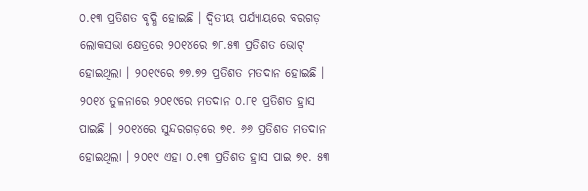୦.୧୩ ପ୍ରତିଶତ ବୃଦ୍ଧି ହୋଇଛି । ଦ୍ୱିତୀୟ ପର୍ଯ୍ୟାୟରେ ବରଗଡ଼ ଲୋକସଭା କ୍ଷେତ୍ରରେ ୨୦୧୪ରେ ୭୮.୫୩ ପ୍ରତିଶତ ଭୋଟ୍‌ ହୋଇଥିଲା । ୨୦୧୯ରେ ୭୭.୭୨ ପ୍ରତିଶତ ମତଦାନ ହୋଇଛି । ୨୦୧୪ ତୁଳନାରେ ୨୦୧୯ରେ ମତଦାନ ୦.୮୧ ପ୍ରତିଶତ ହ୍ରାସ ପାଇଛି । ୨୦୧୪ରେ ସୁନ୍ଦରଗଡ଼ରେ ୭୧. ୬୬ ପ୍ରତିଶତ ମତଦାନ ହୋଇଥିଲା । ୨୦୧୯ ଏହା ୦.୧୩ ପ୍ରତିଶତ ହ୍ରାସ ପାଇ ୭୧. ୫୩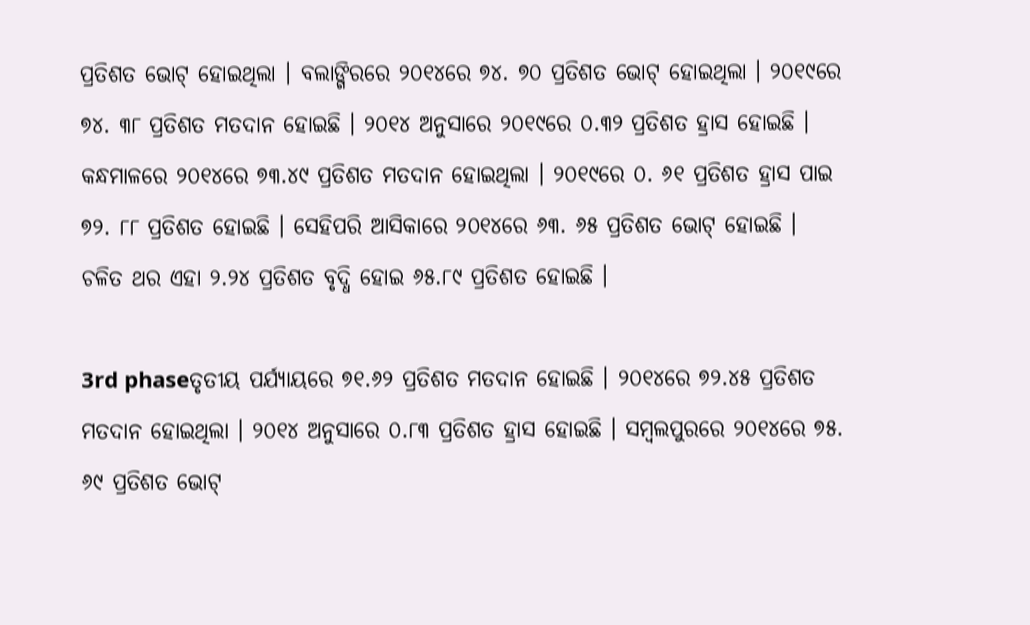ପ୍ରତିଶତ ଭୋଟ୍‌ ହୋଇଥିଲା । ବଲାଙ୍ଗିରରେ ୨୦୧୪ରେ ୭୪. ୭୦ ପ୍ରତିଶତ ଭୋଟ୍‌ ହୋଇଥିଲା । ୨୦୧୯ରେ ୭୪. ୩୮ ପ୍ରତିଶତ ମତଦାନ ହୋଇଛି । ୨୦୧୪ ଅନୁସାରେ ୨୦୧୯ରେ ୦.୩୨ ପ୍ରତିଶତ ହ୍ରାସ ହୋଇଛି । କନ୍ଧମାଳରେ ୨୦୧୪ରେ ୭୩.୪୯ ପ୍ରତିଶତ ମତଦାନ ହୋଇଥିଲା । ୨୦୧୯ରେ ୦. ୬୧ ପ୍ରତିଶତ ହ୍ରାସ ପାଇ ୭୨. ୮୮ ପ୍ରତିଶତ ହୋଇଛି । ସେହିପରି ଆସିକାରେ ୨୦୧୪ରେ ୬୩. ୬୫ ପ୍ରତିଶତ ଭୋଟ୍‌ ହୋଇଛି । ଚଳିତ ଥର ଏହା ୨.୨୪ ପ୍ରତିଶତ ବୃଦ୍ଧି ହୋଇ ୬୫.୮୯ ପ୍ରତିଶତ ହୋଇଛି ।

3rd phaseତୃତୀୟ ପର୍ଯ୍ୟାୟରେ ୭୧.୬୨ ପ୍ରତିଶତ ମତଦାନ ହୋଇଛି । ୨୦୧୪ରେ ୭୨.୪୫ ପ୍ରତିଶତ ମତଦାନ ହୋଇଥିଲା । ୨୦୧୪ ଅନୁସାରେ ୦.୮୩ ପ୍ରତିଶତ ହ୍ରାସ ହୋଇଛି । ସମ୍ବଲପୁରରେ ୨୦୧୪ରେ ୭୫. ୬୯ ପ୍ରତିଶତ ଭୋଟ୍‌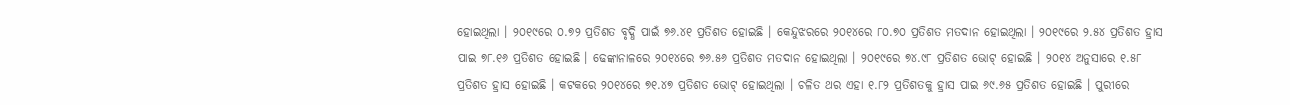ହୋଇଥିଲା । ୨୦୧୯ରେ ୦.୭୨ ପ୍ରତିଶତ ବୃଦ୍ଧି ପାଇଁ ୭୬.୪୧ ପ୍ରତିଶତ ହୋଇଛି । କେନ୍ଦୁଝରରେ ୨୦୧୪ରେ ୮୦.୭୦ ପ୍ରତିଶତ ମତଦାନ ହୋଇଥିଲା । ୨୦୧୯ରେ ୨.୫୪ ପ୍ରତିଶତ ହ୍ରାସ ପାଇ ୭୮.୧୬ ପ୍ରତିଶତ ହୋଇଛି । ଢେଙ୍କାନାଳରେ ୨୦୧୪ରେ ୭୬.୫୬ ପ୍ରତିଶତ ମତଦାନ ହୋଇଥିଲା । ୨୦୧୯ରେ ୭୪.୯୮ ପ୍ରତିଶତ ଭୋଟ୍‌ ହୋଇଛି । ୨୦୧୪ ଅନୁସାରେ ୧.୫୮ ପ୍ରତିଶତ ହ୍ରାସ ହୋଇଛି । କଟକରେ ୨୦୧୪ରେ ୭୧.୪୭ ପ୍ରତିଶତ ଭୋଟ୍‌ ହୋଇଥିଲା । ଚଳିତ ଥର ଏହା ୧.୮୨ ପ୍ରତିଶତକୁ ହ୍ରାସ ପାଇ ୬୯.୬୫ ପ୍ରତିଶତ ହୋଇଛି । ପୁରୀରେ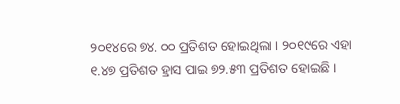୨୦୧୪ରେ ୭୪. ୦୦ ପ୍ରତିଶତ ହୋଇଥିଲା । ୨୦୧୯ରେ ଏହା ୧.୪୭ ପ୍ରତିଶତ ହ୍ରାସ ପାଇ ୭୨.୫୩ ପ୍ରତିଶତ ହୋଇଛି ।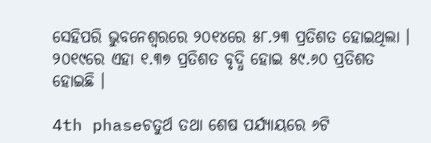ସେହିପରି ଭୁବନେଶ୍ୱରରେ ୨୦୧୪ରେ ୫୮.୨୩ ପ୍ରତିଶତ ହୋଇଥିଲା । ୨୦୧୯ରେ ଏହା ୧.୩୭ ପ୍ରତିଶତ ବୃଦ୍ଧି ହୋଇ ୫୯.୬୦ ପ୍ରତିଶତ ହୋଇଛି ।

4th phaseଚତୁର୍ଥ ତଥା ଶେଷ ପର୍ଯ୍ୟାୟରେ ୬ଟି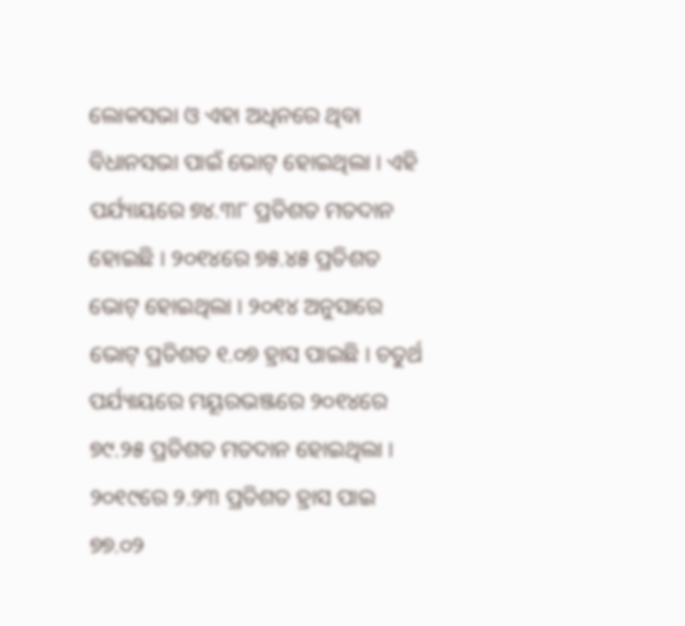ଲୋକସଭା ଓ ଏହା ଅଧିନରେ ଥିବା ବିଧାନସଭା ପାଇଁ ଭୋଟ୍‌ ହୋଇଥିଲା । ଏହି ପର୍ଯ୍ୟାୟରେ ୭୪.୩୮ ପ୍ରତିଶତ ମତଦାନ ହୋଇଛି । ୨୦୧୪ରେ ୭୫.୪୫ ପ୍ରତିଶତ ଭୋଟ୍‌ ହୋଇଥିଲା । ୨୦୧୪ ଅନୁସାରେ ଭୋଟ୍‌ ପ୍ରତିଶତ ୧.୦୭ ହ୍ରାସ ପାଇଛି । ଚତୁର୍ଥ ପର୍ଯ୍ୟାୟରେ ମୟୂରଭଞ୍ଜରେ ୨୦୧୪ରେ ୭୯.୨୫ ପ୍ରତିଶତ ମତଦାନ ହୋଇଥିଲା । ୨୦୧୯ରେ ୨.୨୩ ପ୍ରତିଶତ ହ୍ରାସ ପାଇ ୭୭.୦୨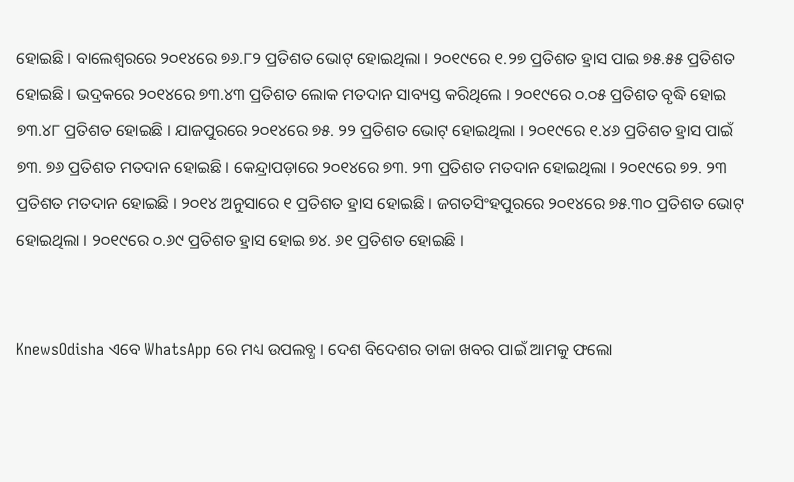ହୋଇଛି । ବାଲେଶ୍ୱରରେ ୨୦୧୪ରେ ୭୬.୮୨ ପ୍ରତିଶତ ଭୋଟ୍‌ ହୋଇଥିଲା । ୨୦୧୯ରେ ୧.୨୭ ପ୍ରତିଶତ ହ୍ରାସ ପାଇ ୭୫.୫୫ ପ୍ରତିଶତ ହୋଇଛି । ଭଦ୍ରକରେ ୨୦୧୪ରେ ୭୩.୪୩ ପ୍ରତିଶତ ଲୋକ ମତଦାନ ସାବ୍ୟସ୍ତ କରିଥିଲେ । ୨୦୧୯ରେ ୦.୦୫ ପ୍ରତିଶତ ବୃଦ୍ଧି ହୋଇ ୭୩.୪୮ ପ୍ରତିଶତ ହୋଇଛି । ଯାଜପୁରରେ ୨୦୧୪ରେ ୭୫. ୨୨ ପ୍ରତିଶତ ଭୋଟ୍‌ ହୋଇଥିଲା । ୨୦୧୯ରେ ୧.୪୬ ପ୍ରତିଶତ ହ୍ରାସ ପାଇଁ ୭୩. ୭୬ ପ୍ରତିଶତ ମତଦାନ ହୋଇଛି । କେନ୍ଦ୍ରାପଡ଼ାରେ ୨୦୧୪ରେ ୭୩. ୨୩ ପ୍ରତିଶତ ମତଦାନ ହୋଇଥିଲା । ୨୦୧୯ରେ ୭୨. ୨୩ ପ୍ରତିଶତ ମତଦାନ ହୋଇଛି । ୨୦୧୪ ଅନୁସାରେ ୧ ପ୍ରତିଶତ ହ୍ରାସ ହୋଇଛି । ଜଗତସିଂହପୁରରେ ୨୦୧୪ରେ ୭୫.୩୦ ପ୍ରତିଶତ ଭୋଟ୍‌ ହୋଇଥିଲା । ୨୦୧୯ରେ ୦.୬୯ ପ୍ରତିଶତ ହ୍ରାସ ହୋଇ ୭୪. ୬୧ ପ୍ରତିଶତ ହୋଇଛି ।


KnewsOdisha ଏବେ WhatsApp ରେ ମଧ୍ୟ ଉପଲବ୍ଧ । ଦେଶ ବିଦେଶର ତାଜା ଖବର ପାଇଁ ଆମକୁ ଫଲୋ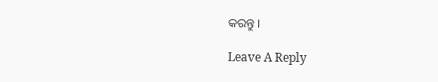କରନ୍ତୁ ।

Leave A Reply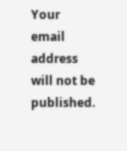Your email address will not be published.